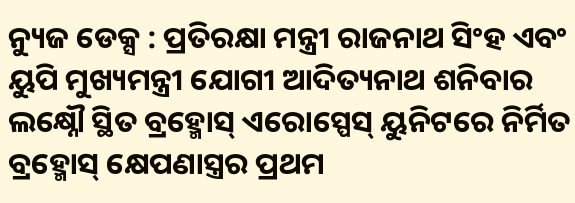ନ୍ୟୁଜ ଡେକ୍ସ : ପ୍ରତିରକ୍ଷା ମନ୍ତ୍ରୀ ରାଜନାଥ ସିଂହ ଏବଂ ୟୁପି ମୁଖ୍ୟମନ୍ତ୍ରୀ ଯୋଗୀ ଆଦିତ୍ୟନାଥ ଶନିବାର ଲକ୍ଷ୍ନୌ ସ୍ଥିତ ବ୍ରହ୍ମୋସ୍ ଏରୋସ୍ପେସ୍ ୟୁନିଟରେ ନିର୍ମିତ ବ୍ରହ୍ମୋସ୍ କ୍ଷେପଣାସ୍ତ୍ରର ପ୍ରଥମ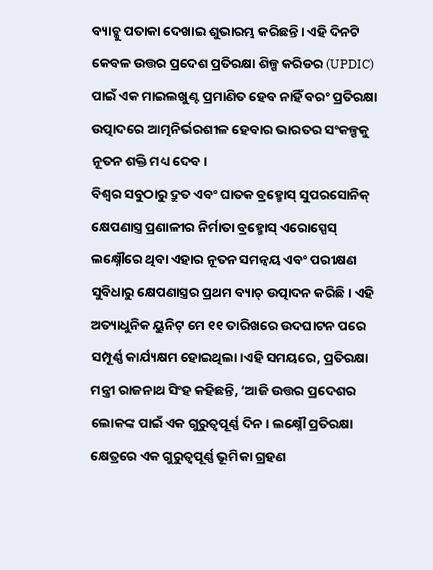ବ୍ୟାଚ୍କୁ ପତାକା ଦେଖାଇ ଶୁଭାରମ୍ଭ କରିଛନ୍ତି। ଏହି ଦିନଟି କେବଳ ଉତ୍ତର ପ୍ରଦେଶ ପ୍ରତିରକ୍ଷା ଶିଳ୍ପ କରିଡର (UPDIC) ପାଇଁ ଏକ ମାଇଲଖୁଣ୍ଟ ପ୍ରମାଣିତ ହେବ ନାହିଁ ବରଂ ପ୍ରତିରକ୍ଷା ଉତ୍ପାଦରେ ଆତ୍ମନିର୍ଭରଶୀଳ ହେବାର ଭାରତର ସଂକଳ୍ପକୁ ନୂତନ ଶକ୍ତି ମଧ୍ୟ ଦେବ।
ବିଶ୍ୱର ସବୁଠାରୁ ଦ୍ରୁତ ଏବଂ ଘାତକ ବ୍ରହ୍ମୋସ୍ ସୁପରସୋନିକ୍ କ୍ଷେପଣାସ୍ତ୍ର ପ୍ରଣାଳୀର ନିର୍ମାତା ବ୍ରହ୍ମୋସ୍ ଏରୋସ୍ପେସ୍ ଲକ୍ଷ୍ନୌରେ ଥିବା ଏହାର ନୂତନ ସମନ୍ୱୟ ଏବଂ ପରୀକ୍ଷଣ ସୁବିଧାରୁ କ୍ଷେପଣାସ୍ତ୍ରର ପ୍ରଥମ ବ୍ୟାଚ୍ ଉତ୍ପାଦନ କରିଛି। ଏହି ଅତ୍ୟାଧୁନିକ ୟୁନିଟ୍ ମେ ୧୧ ତାରିଖରେ ଉଦଘାଟନ ପରେ ସମ୍ପୂର୍ଣ୍ଣ କାର୍ଯ୍ୟକ୍ଷମ ହୋଇଥିଲା।ଏହି ସମୟରେ, ପ୍ରତିରକ୍ଷା ମନ୍ତ୍ରୀ ରାଜନାଥ ସିଂହ କହିଛନ୍ତି, ‘ଆଜି ଉତ୍ତର ପ୍ରଦେଶର ଲୋକଙ୍କ ପାଇଁ ଏକ ଗୁରୁତ୍ୱପୂର୍ଣ୍ଣ ଦିନ। ଲକ୍ଷ୍ନୌ ପ୍ରତିରକ୍ଷା କ୍ଷେତ୍ରରେ ଏକ ଗୁରୁତ୍ୱପୂର୍ଣ୍ଣ ଭୂମିକା ଗ୍ରହଣ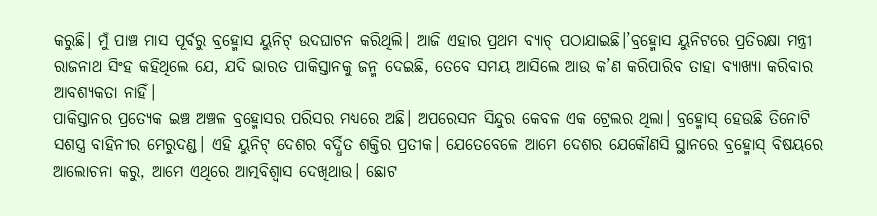କରୁଛି। ମୁଁ ପାଞ୍ଚ ମାସ ପୂର୍ବରୁ ବ୍ରହ୍ମୋସ ୟୁନିଟ୍ ଉଦଘାଟନ କରିଥିଲି। ଆଜି ଏହାର ପ୍ରଥମ ବ୍ୟାଚ୍ ପଠାଯାଇଛି।’ବ୍ରହ୍ମୋସ ୟୁନିଟରେ ପ୍ରତିରକ୍ଷା ମନ୍ତ୍ରୀ ରାଜନାଥ ସିଂହ କହିଥିଲେ ଯେ, ଯଦି ଭାରତ ପାକିସ୍ତାନକୁ ଜନ୍ମ ଦେଇଛି, ତେବେ ସମୟ ଆସିଲେ ଆଉ କ’ଣ କରିପାରିବ ତାହା ବ୍ୟାଖ୍ୟା କରିବାର ଆବଶ୍ୟକତା ନାହିଁ।
ପାକିସ୍ତାନର ପ୍ରତ୍ୟେକ ଇଞ୍ଚ ଅଞ୍ଚଳ ବ୍ରହ୍ମୋସର ପରିସର ମଧ୍ୟରେ ଅଛି। ଅପରେସନ ସିନ୍ଦୁର କେବଳ ଏକ ଟ୍ରେଲର ଥିଲା। ବ୍ରହ୍ମୋସ୍ ହେଉଛି ତିନୋଟି ସଶସ୍ତ୍ର ବାହିନୀର ମେରୁଦଣ୍ଡ। ଏହି ୟୁନିଟ୍ ଦେଶର ବର୍ଦ୍ଧିତ ଶକ୍ତିର ପ୍ରତୀକ। ଯେତେବେଳେ ଆମେ ଦେଶର ଯେକୌଣସି ସ୍ଥାନରେ ବ୍ରହ୍ମୋସ୍ ବିଷୟରେ ଆଲୋଚନା କରୁ, ଆମେ ଏଥିରେ ଆତ୍ମବିଶ୍ୱାସ ଦେଖିଥାଉ। ଛୋଟ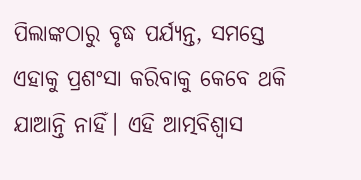ପିଲାଙ୍କଠାରୁ ବୃଦ୍ଧ ପର୍ଯ୍ୟନ୍ତ, ସମସ୍ତେ ଏହାକୁ ପ୍ରଶଂସା କରିବାକୁ କେବେ ଥକି ଯାଆନ୍ତି ନାହିଁ। ଏହି ଆତ୍ମବିଶ୍ୱାସ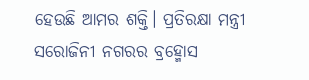ହେଉଛି ଆମର ଶକ୍ତି। ପ୍ରତିରକ୍ଷା ମନ୍ତ୍ରୀ ସରୋଜିନୀ ନଗରର ବ୍ରହ୍ମୋସ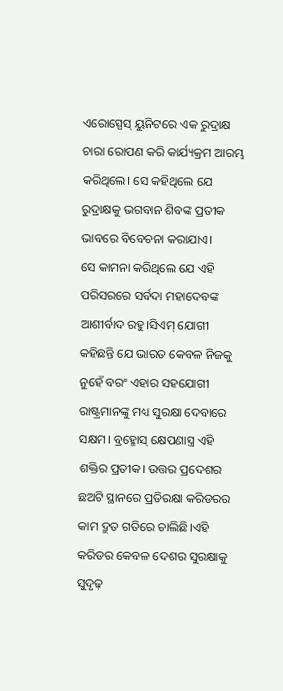ଏରୋସ୍ପେସ୍ ୟୁନିଟରେ ଏକ ରୁଦ୍ରାକ୍ଷ ଚାରା ରୋପଣ କରି କାର୍ଯ୍ୟକ୍ରମ ଆରମ୍ଭ କରିଥିଲେ। ସେ କହିଥିଲେ ଯେ ରୁଦ୍ରାକ୍ଷକୁ ଭଗବାନ ଶିବଙ୍କ ପ୍ରତୀକ ଭାବରେ ବିବେଚନା କରାଯାଏ।
ସେ କାମନା କରିଥିଲେ ଯେ ଏହି ପରିସରରେ ସର୍ବଦା ମହାଦେବଙ୍କ ଆଶୀର୍ବାଦ ରହୁ।ସିଏମ୍ ଯୋଗୀ କହିଛନ୍ତି ଯେ ଭାରତ କେବଳ ନିଜକୁ ନୁହେଁ ବରଂ ଏହାର ସହଯୋଗୀ ରାଷ୍ଟ୍ରମାନଙ୍କୁ ମଧ୍ୟ ସୁରକ୍ଷା ଦେବାରେ ସକ୍ଷମ। ବ୍ରହ୍ମୋସ୍ କ୍ଷେପଣାସ୍ତ୍ର ଏହି ଶକ୍ତିର ପ୍ରତୀକ। ଉତ୍ତର ପ୍ରଦେଶର ଛଅଟି ସ୍ଥାନରେ ପ୍ରତିରକ୍ଷା କରିଡରର କାମ ଦ୍ରୁତ ଗତିରେ ଚାଲିଛି।ଏହି କରିଡର କେବଳ ଦେଶର ସୁରକ୍ଷାକୁ ସୁଦୃଢ଼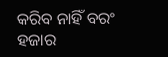କରିବ ନାହିଁ ବରଂ ହଜାର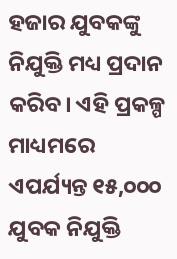ହଜାର ଯୁବକଙ୍କୁ ନିଯୁକ୍ତି ମଧ୍ୟ ପ୍ରଦାନ କରିବ। ଏହି ପ୍ରକଳ୍ପ ମାଧ୍ୟମରେ ଏପର୍ଯ୍ୟନ୍ତ ୧୫,୦୦୦ ଯୁବକ ନିଯୁକ୍ତି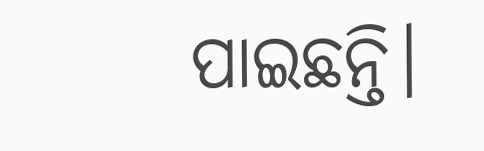ପାଇଛନ୍ତି।